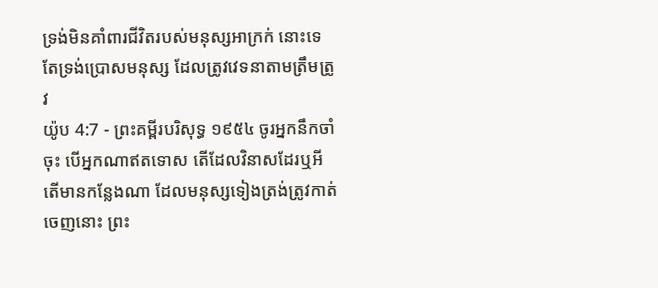ទ្រង់មិនគាំពារជីវិតរបស់មនុស្សអាក្រក់ នោះទេ តែទ្រង់ប្រោសមនុស្ស ដែលត្រូវវេទនាតាមត្រឹមត្រូវ
យ៉ូប 4:7 - ព្រះគម្ពីរបរិសុទ្ធ ១៩៥៤ ចូរអ្នកនឹកចាំចុះ បើអ្នកណាឥតទោស តើដែលវិនាសដែរឬអី តើមានកន្លែងណា ដែលមនុស្សទៀងត្រង់ត្រូវកាត់ចេញនោះ ព្រះ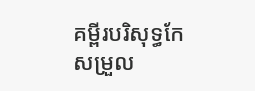គម្ពីរបរិសុទ្ធកែសម្រួល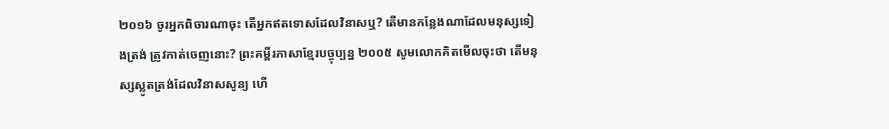២០១៦ ចូរអ្នកពិចារណាចុះ តើអ្នកឥតទោសដែលវិនាសឬ? តើមានកន្លែងណាដែលមនុស្សទៀងត្រង់ ត្រូវកាត់ចេញនោះ? ព្រះគម្ពីរភាសាខ្មែរបច្ចុប្បន្ន ២០០៥ សូមលោកគិតមើលចុះថា តើមនុស្សស្លូតត្រង់ដែលវិនាសសូន្យ ហើ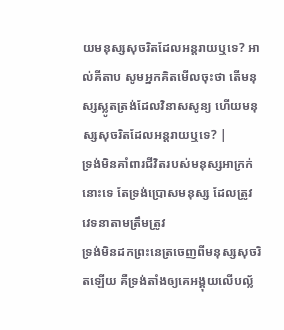យមនុស្សសុចរិតដែលអន្តរាយឬទេ? អាល់គីតាប សូមអ្នកគិតមើលចុះថា តើមនុស្សស្លូតត្រង់ដែលវិនាសសូន្យ ហើយមនុស្សសុចរិតដែលអន្តរាយឬទេ? |
ទ្រង់មិនគាំពារជីវិតរបស់មនុស្សអាក្រក់ នោះទេ តែទ្រង់ប្រោសមនុស្ស ដែលត្រូវវេទនាតាមត្រឹមត្រូវ
ទ្រង់មិនដកព្រះនេត្រចេញពីមនុស្សសុចរិតឡើយ គឺទ្រង់តាំងឲ្យគេអង្គុយលើបល្ល័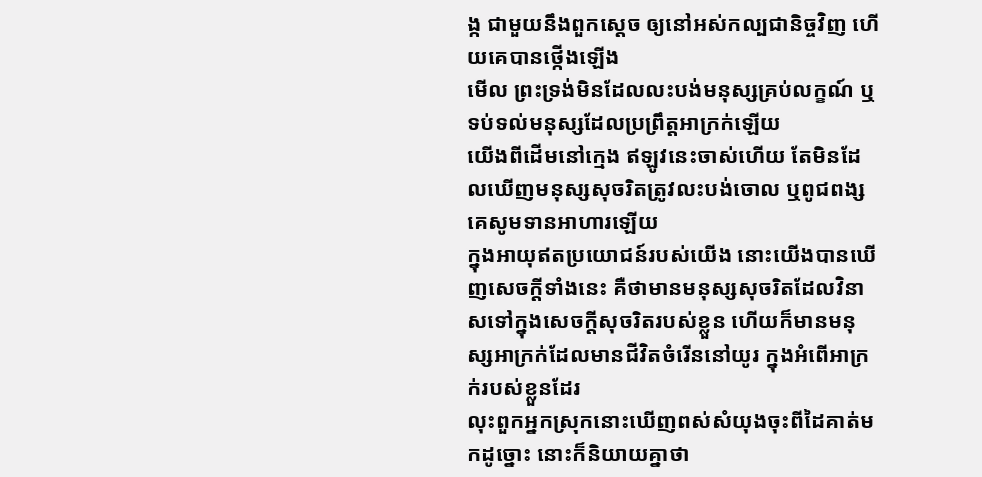ង្ក ជាមួយនឹងពួកស្តេច ឲ្យនៅអស់កល្បជានិច្ចវិញ ហើយគេបានថ្កើងឡើង
មើល ព្រះទ្រង់មិនដែលលះបង់មនុស្សគ្រប់លក្ខណ៍ ឬទប់ទល់មនុស្សដែលប្រព្រឹត្តអាក្រក់ឡើយ
យើងពីដើមនៅក្មេង ឥឡូវនេះចាស់ហើយ តែមិនដែលឃើញមនុស្សសុចរិតត្រូវលះបង់ចោល ឬពូជពង្សគេសូមទានអាហារឡើយ
ក្នុងអាយុឥតប្រយោជន៍របស់យើង នោះយើងបានឃើញសេចក្ដីទាំងនេះ គឺថាមានមនុស្សសុចរិតដែលវិនាសទៅក្នុងសេចក្ដីសុចរិតរបស់ខ្លួន ហើយក៏មានមនុស្សអាក្រក់ដែលមានជីវិតចំរើននៅយូរ ក្នុងអំពើអាក្រក់របស់ខ្លួនដែរ
លុះពួកអ្នកស្រុកនោះឃើញពស់សំយុងចុះពីដៃគាត់មកដូច្នោះ នោះក៏និយាយគ្នាថា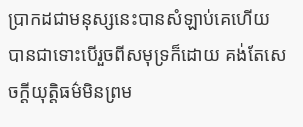ប្រាកដជាមនុស្សនេះបានសំឡាប់គេហើយ បានជាទោះបើរួចពីសមុទ្រក៏ដោយ គង់តែសេចក្ដីយុត្តិធម៌មិនព្រម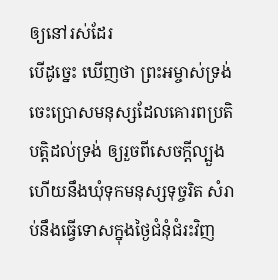ឲ្យនៅរស់ដែរ
បើដូច្នេះ ឃើញថា ព្រះអម្ចាស់ទ្រង់ចេះប្រោសមនុស្សដែលគោរពប្រតិបត្តិដល់ទ្រង់ ឲ្យរួចពីសេចក្ដីល្បួង ហើយនឹងឃុំទុកមនុស្សទុច្ចរិត សំរាប់នឹងធ្វើទោសក្នុងថ្ងៃជំនុំជំរះវិញ